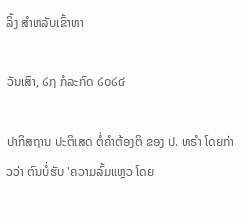ລິ້ງ ສຳຫລັບເຂົ້າຫາ

ວັນເສົາ, ໒໗ ກໍລະກົດ ໒໐໒໔

ປາກິສຖານ ປະຕິເສດ ຕໍ່ຄຳຕ້ອງຕິ ຂອງ ປ. ທຣຳ ໂດຍກ່າວວ່າ ຕົນບໍ່ຮັບ 'ຄວາມລົ້ມແຫຼວ ໂດຍ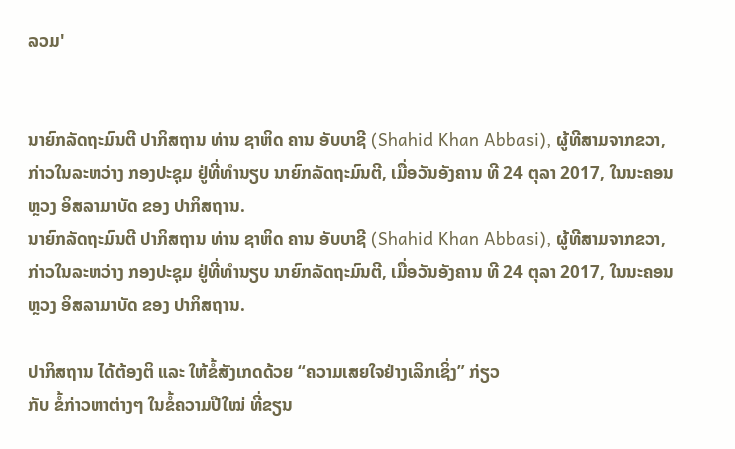ລວມ'


ນາຍົກລັດຖະມົນຕີ ປາກິສຖານ ທ່ານ ຊາຫິດ ຄານ ອັບບາຊີ (Shahid Khan Abbasi), ຜູ້ທີສາມຈາກຂວາ, ກ່າວໃນລະຫວ່າງ ກອງປະຊຸມ ຢູ່ທີ່ທຳນຽບ ນາຍົກລັດຖະມົນຕີ, ເມື່ອວັນອັງຄານ ທີ 24 ຕຸລາ 2017, ໃນນະຄອນຫຼວງ ອິສລາມາບັດ ຂອງ ປາກິສຖານ.
ນາຍົກລັດຖະມົນຕີ ປາກິສຖານ ທ່ານ ຊາຫິດ ຄານ ອັບບາຊີ (Shahid Khan Abbasi), ຜູ້ທີສາມຈາກຂວາ, ກ່າວໃນລະຫວ່າງ ກອງປະຊຸມ ຢູ່ທີ່ທຳນຽບ ນາຍົກລັດຖະມົນຕີ, ເມື່ອວັນອັງຄານ ທີ 24 ຕຸລາ 2017, ໃນນະຄອນຫຼວງ ອິສລາມາບັດ ຂອງ ປາກິສຖານ.

ປາກິສຖານ ໄດ້ຕ້ອງຕິ ແລະ ໃຫ້ຂໍ້ສັງເກດດ້ວຍ “ຄວາມເສຍໃຈຢ່າງເລິກເຊິ່ງ” ກ່ຽວ
ກັບ ຂໍ້ກ່າວຫາຕ່າງໆ ໃນຂໍ້ຄວາມປີໃໝ່ ທີ່ຂຽນ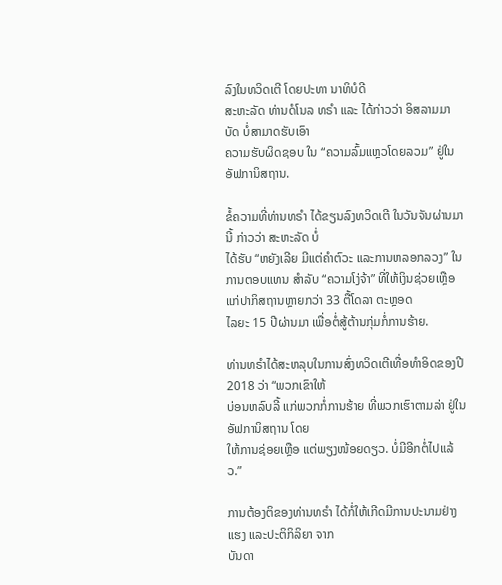ລົງໃນທວິດເຕີ ໂດຍປະທາ ນາທິບໍດີ
ສະຫະລັດ ທ່ານດໍໂນລ ທຣຳ ແລະ ໄດ້ກ່າວວ່າ ອິສລາມມາບັດ ບໍ່ສາມາດຮັບເອົາ
ຄວາມຮັບຜິດຊອບ ໃນ “ຄວາມລົ້ມແຫຼວໂດຍລວມ” ຢູ່ໃນອັຟການິສຖານ.

ຂໍ້ຄວາມທີ່ທ່ານທຣຳ ໄດ້ຂຽນລົງທວິດເຕີ ໃນວັນຈັນຜ່ານມານີ້ ກ່າວວ່າ ສະຫະລັດ ບໍ່
ໄດ້ຮັບ “ຫຍັງເລີຍ ມີແຕ່ຄຳຕົວະ ແລະການຫລອກລວງ” ໃນການຕອບແທນ ສຳລັບ “ຄວາມໂງ່ຈ້າ” ທີ່ໃຫ້ເງິນຊ່ວຍເຫຼືອແກ່ປາກິສຖານຫຼາຍກວ່າ 33 ຕື້ໂດລາ ຕະຫຼອດ
ໄລຍະ 15 ປີຜ່ານມາ ເພື່ອຕໍ່ສູ້ຕ້ານກຸ່ມກໍ່ການຮ້າຍ.

ທ່ານທຣຳໄດ້ສະຫລຸບໃນການສົ່ງທວິດເຕີເທື່ອທຳອິດຂອງປີ 2018 ວ່າ “ພວກເຂົາໃຫ້
ບ່ອນຫລົບລີ້ ແກ່ພວກກໍ່ການຮ້າຍ ທີ່ພວກເຮົາຕາມລ່າ ຢູ່ໃນອັຟການິສຖານ ໂດຍ
ໃຫ້ການຊ່ອຍເຫຼືອ ແຕ່ພຽງໜ້ອຍດຽວ. ບໍ່ມີອີກຕໍ່ໄປແລ້ວ.”

ການຕ້ອງຕິຂອງທ່ານທຣຳ ໄດ້ກໍ່ໃຫ້ເກີດມີການປະນາມຢ່າງແຮງ ແລະປະຕິກິລິຍາ ຈາກ
ບັນດາ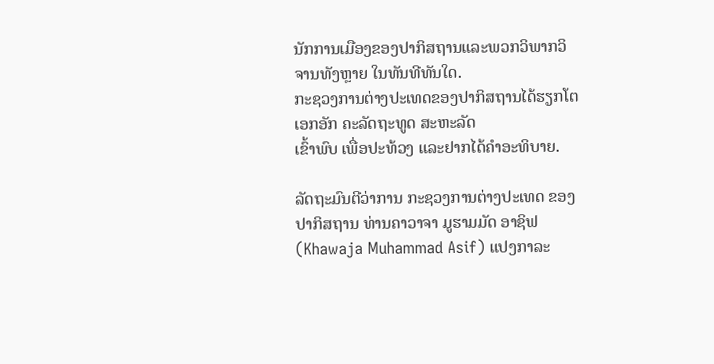ນັກການເມືອງຂອງປາກິສຖານແລະພວກວິພາກວິຈານທັງຫຼາຍ ໃນທັນທີທັນໃດ.
ກະຊວງການຕ່າງປະເທດຂອງປາກິສຖານໄດ້ຮຽກໂຕເອກອັກ ຄະລັດຖະທູດ ສະຫະລັດ
ເຂົ້າພົບ ເພື່ອປະທ້ວງ ແລະຢາກໄດ້ຄຳອະທິບາຍ.

ລັດຖະມົນຕີວ່າການ ກະຊວງການຕ່າງປະເທດ ຂອງປາກິສຖານ ທ່ານຄາວາຈາ ມູຮາມມັດ ອາຊິຟ (Khawaja Muhammad Asif) ແປງກາລະ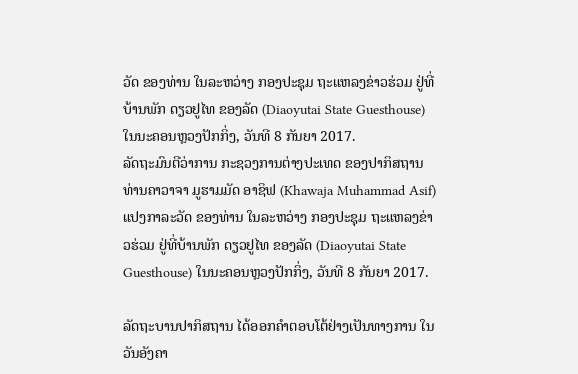ວັດ ຂອງທ່ານ ໃນລະຫວ່າງ ກອງປະຊຸມ ຖະແຫລງຂ່າວຮ່ວມ ຢູ່ທີ່ບ້ານພັກ ດຽວຢູໄທ ຂອງລັດ (Diaoyutai State Guesthouse) ໃນນະຄອນຫຼວງປັກກິ່ງ, ວັນທີ 8 ກັນຍາ 2017.
ລັດຖະມົນຕີວ່າການ ກະຊວງການຕ່າງປະເທດ ຂອງປາກິສຖານ ທ່ານຄາວາຈາ ມູຮາມມັດ ອາຊິຟ (Khawaja Muhammad Asif) ແປງກາລະວັດ ຂອງທ່ານ ໃນລະຫວ່າງ ກອງປະຊຸມ ຖະແຫລງຂ່າວຮ່ວມ ຢູ່ທີ່ບ້ານພັກ ດຽວຢູໄທ ຂອງລັດ (Diaoyutai State Guesthouse) ໃນນະຄອນຫຼວງປັກກິ່ງ, ວັນທີ 8 ກັນຍາ 2017.

ລັດຖະບານປາກິສຖານ ໄດ້ອອກຄຳຕອບໂຕ້ຢ່າງເປັນທາງການ ໃນວັນອັງຄາ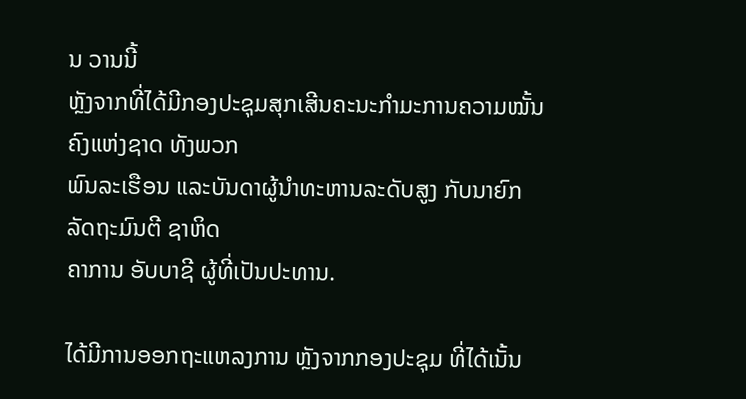ນ ວານນີ້
ຫຼັງຈາກທີ່ໄດ້ມີກອງປະຊຸມສຸກເສີນຄະນະກຳມະການຄວາມໝັ້ນຄົງແຫ່ງຊາດ ທັງພວກ
ພົນລະເຮືອນ ແລະບັນດາຜູ້ນຳທະຫານລະດັບສູງ ກັບນາຍົກ ລັດຖະມົນຕີ ຊາຫິດ
ຄາການ ອັບບາຊີ ຜູ້ທີ່ເປັນປະທານ.

ໄດ້ມີການອອກຖະແຫລງການ ຫຼັງຈາກກອງປະຊຸມ ທີ່ໄດ້ເນັ້ນ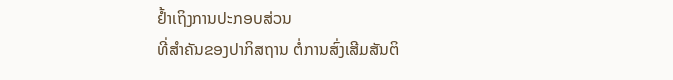ຢ້ຳເຖິງການປະກອບສ່ວນ
ທີ່ສຳຄັນຂອງປາກິສຖານ ຕໍ່ການສົ່ງເສີມສັນຕິ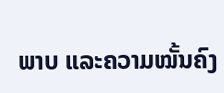ພາບ ແລະຄວາມໝັ້ນຄົງ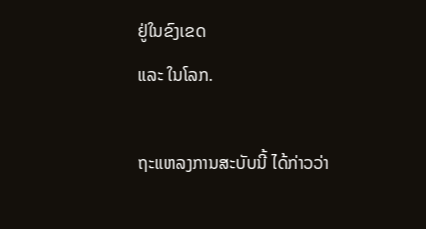ຢູ່ໃນຂົງເຂດ
ແລະ ໃນໂລກ.

ຖະແຫລງການສະບັບນີ້ ໄດ້ກ່າວວ່າ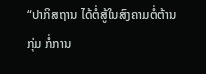“ປາກິສຖານ ໄດ້ຕໍ່ສູ້ໃນສົງຄາມຕໍ່ຕ້ານກຸ່ມ ກໍ່ການ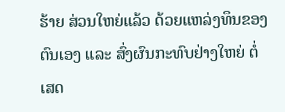ຮ້າຍ ສ່ວນໃຫຍ່ແລ້ວ ດ້ວຍແຫລ່ງທຶນຂອງຕົນເອງ ແລະ ສົ່ງຜົນກະທົບຢ່າງໃຫຍ່ ຕໍ່
ເສດ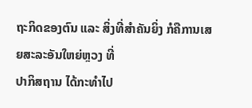ຖະກິດຂອງຕົນ ແລະ ສິ່ງທີ່ສຳຄັນຍິ່ງ ກໍຄືການເສຍສະລະອັນໃຫຍ່ຫຼວງ ທີ່
ປາກິສຖານ ໄດ້ກະທຳໄປ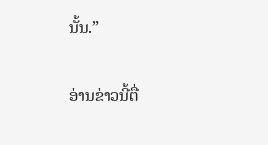ນັ້ນ.”

ອ່ານຂ່າວນີ້ຕື່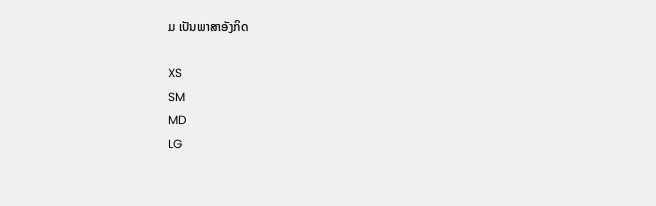ມ ເປັນພາສາອັງກິດ

XS
SM
MD
LG